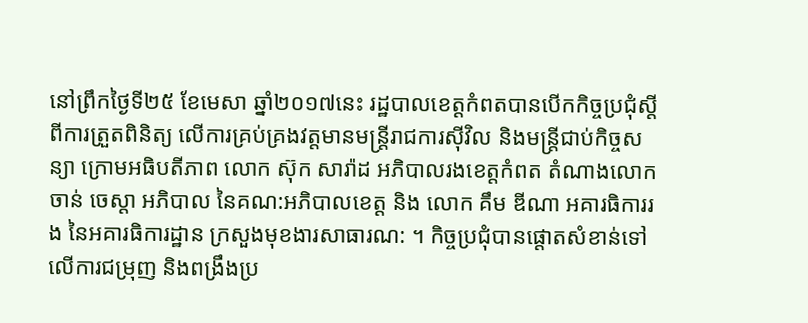នៅព្រឹកថ្ងៃទី២៥ ខែមេសា ឆ្នាំ២០១៧នេះ រដ្ឋបាលខេត្តកំពតបានបើកកិច្ចប្រជុំស្តីពីការត្រួតពិនិត្យ លើការគ្រប់គ្រងវត្តមានមន្ត្រីរាជការស៊ីវិល និងមន្ត្រីជាប់កិច្ចសន្យា ក្រោមអធិបតីភាព លោក ស៊ុក សារ៉ាដ អភិបាលរងខេត្តកំពត តំណាងលោក ចាន់ ចេស្តា អភិបាល នៃគណ:អភិបាលខេត្ត និង លោក គឹម ឌីណា អគារធិការរង នៃអគារធិការដ្ឋាន ក្រសួងមុខងារសាធារណ: ។ កិច្ចប្រជុំបានផ្តោតសំខាន់ទៅលើការជម្រុញ និងពង្រឹងប្រ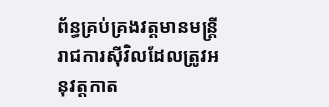ព័ន្ធគ្រប់គ្រងវត្តមានមន្រ្តីរាជការស៊ីវិលដែលត្រូវអនុវត្តកាត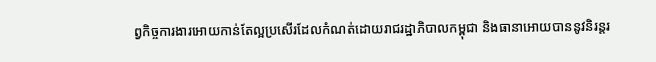ព្វកិច្ចការងារអោយកាន់តែល្អប្រសើរដែលកំណត់ដោយរាជរដ្ឋាភិបាលកម្ពុជា និងធានាអោយបាននូវនិរន្តរ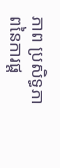ភាព ប្រសិទ្ធភាពនៃការផ្ត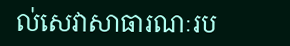ល់សេវាសាធារណៈរប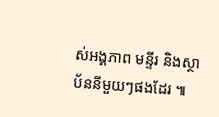ស់អង្គភាព មន្ទីរ និងស្ថាប័ននីមួយៗផងដែរ ៕